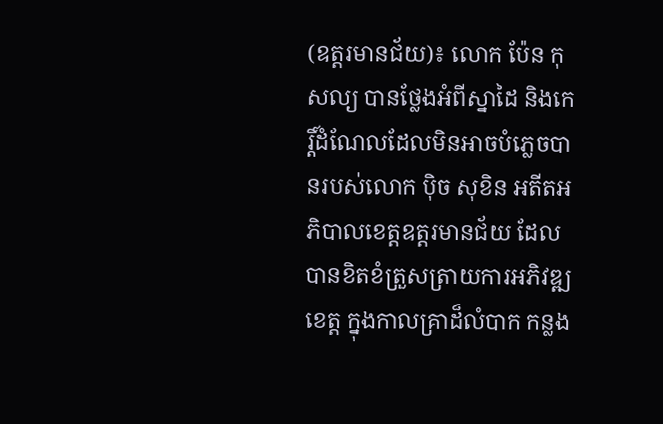(ឧត្តរមានជ័យ)៖ លោក ប៉ែន កុសល្យ បានថ្លែងអំពីស្នាដៃ និងកេរ្តិ៍ដំណែលដែលមិនអាចបំភ្លេចបានរបស់លោក ប៉ិច សុខិន អតីតអភិបាលខេត្តឧត្តរមានជ័យ ដែលបានខិតខំត្រួសត្រាយការអភិវឌ្ឍខេត្ត ក្នុងកាលគ្រាដ៏លំបាក កន្លង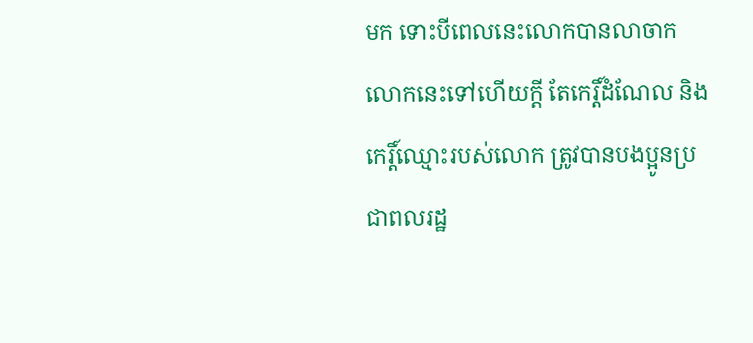មក ទោះបីពេលនេះលោកបានលាចាកលោកនេះទៅហើយក្តី តែកេរ្តិ៍ដំណែល និងកេរ្តិ៍ឈ្មោះរបស់លោក ត្រូវបានបងប្អូនប្រជាពលរដ្ឋ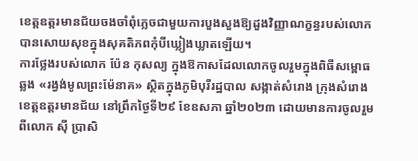ខេត្តឧត្តរមានជ័យចងចាំពុំភ្លេចជាមួយការបួងសួងឱ្យដួងវិញ្ញាណក្ខន្ធរបស់លោក បានសោយសុខក្នុងសុគតិភពកុំបីឃ្លៀងឃ្លាតឡើយ។
ការថ្លែងរបស់លោក ប៉ែន កុសល្យ ក្នុងឱកាសដែលលោកចូលរួមក្នុងពិធីសម្ពោធឆ្លង «រង្វង់មូលព្រះម៉ែនាគ» ស្ថិតក្នុងភូមិបុរីរដ្ឋបាល សង្កាត់សំរោង ក្រុងសំរោង ខេត្តឧត្តរមានជ័យ នៅព្រឹកថ្ងៃទី២៩ ខែឧសភា ឆ្នាំ២០២៣ ដោយមានការចូលរួមពីលោក ស៊ី ប្រាសិ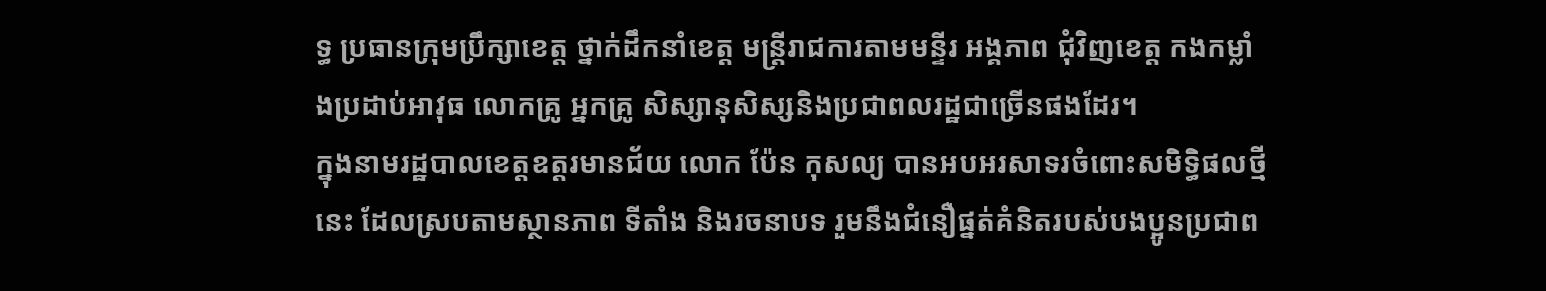ទ្ធ ប្រធានក្រុមប្រឹក្សាខេត្ត ថ្នាក់ដឹកនាំខេត្ត មន្ត្រីរាជការតាមមន្ទីរ អង្គភាព ជុំវិញខេត្ត កងកម្លាំងប្រដាប់អាវុធ លោកគ្រូ អ្នកគ្រូ សិស្សានុសិស្សនិងប្រជាពលរដ្ឋជាច្រើនផងដែរ។
ក្នុងនាមរដ្ឋបាលខេត្តឧត្តរមានជ័យ លោក ប៉ែន កុសល្យ បានអបអរសាទរចំពោះសមិទ្ធិផលថ្មីនេះ ដែលស្របតាមស្ថានភាព ទីតាំង និងរចនាបទ រួមនឹងជំនឿផ្នត់គំនិតរបស់បងប្អូនប្រជាព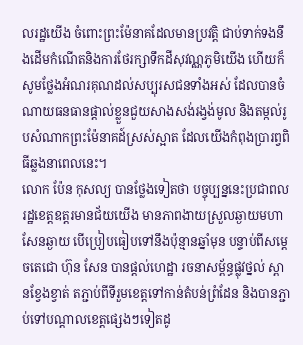លរដ្ឋយើង ចំពោះព្រះម៉ែនាគដែលមានប្រវត្តិ ជាប់ទាក់ទងនឹងដើមកំណើតនិងការថែរក្សាទឹកដីសុវណ្ណភូមិយើង ហើយក៏សូមថ្លែងអំណរគុណដល់សប្បុរសជនទាំងអស់ ដែលបានចំណាយធនធានផ្តាល់ខ្លួនជួយសាងសង់រង្វង់មូល និងតម្កល់រូបសំណាកព្រះម៉ែនាគដ៍ស្រស់ស្អាត ដែលយើងកំពុងប្រារព្វពិធីឆ្លងនាពេលនេះ។
លោក ប៉ែន កុសល្យ បានថ្លែងទៀតថា បច្ចុប្បន្ននេះប្រជាពលរដ្ឋខេត្តឧត្តរមានជ័យយើង មានភាពងាយស្រួលឆ្ងាយមហាសែនឆ្ងាយ បើប្រៀបធៀបទៅនឹងប៉ុន្មានឆ្នាំមុន បន្ទាប់ពីសម្តេចតេជោ ហ៊ុន សែន បានផ្តល់ហេដ្ឋា រចនាសម្ព័ន្ធផ្លុវថ្នល់ ស្ពានខ្វែងខ្វាត់ តភ្ជាប់ពីទីរួមខេត្តទៅកាន់តំបន់ព្រំដែន និងបានភ្ជាប់ទៅបណ្តាលខេត្តផ្សេងៗទៀតដូ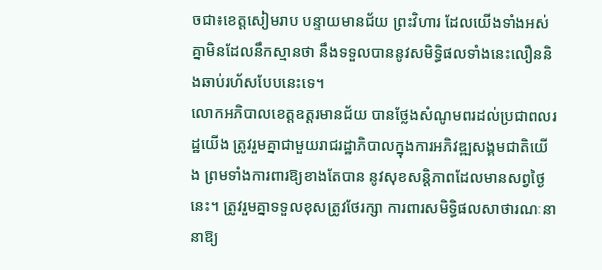ចជា៖ខេត្តសៀមរាប បន្ទាយមានជ័យ ព្រះវិហារ ដែលយើងទាំងអស់គ្នាមិនដែលនឹកស្មានថា នឹងទទួលបាននូវសមិទ្ធិផលទាំងនេះលឿននិងឆាប់រហ័សបែបនេះទេ។
លោកអភិបាលខេត្តឧត្តរមានជ័យ បានថ្លែងសំណូមពរដល់ប្រជាពលរដ្ឋយើង ត្រូវរួមគ្នាជាមួយរាជរដ្ឋាភិបាលក្នុងការអភិវឌ្ឍសង្គមជាតិយើង ព្រមទាំងការពារឱ្យខាងតែបាន នូវសុខសន្តិភាពដែលមានសព្វថ្ងៃនេះ។ ត្រូវរួមគ្នាទទួលខុសត្រូវថែរក្សា ការពារសមិទ្ធិផលសាថារណៈនានាឱ្យ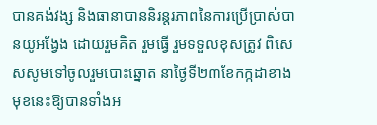បានគង់វង្ស និងធានាបាននិរន្តរភាពនៃការប្រើប្រាស់បានយូអង្វែង ដោយរួមគិត រួមធ្វើ រួមទទួលខុសត្រូវ ពិសេសសូមទៅចូលរួមបោះឆ្នោត នាថ្ងៃទី២៣ខែកក្កដាខាងមុខនេះឱ្យបានទាំងអ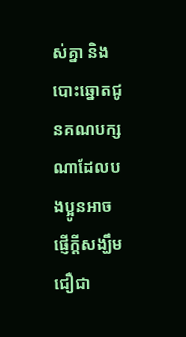ស់គ្នា និងបោះឆ្នោតជូនគណបក្សណាដែលបងប្អូនអាចផ្ញើក្តីសង្ឃឹមជឿជា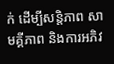ក់ ដើម្បីសន្តិភាព សាមគ្គីភាព និងការអភិវ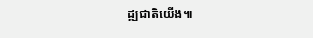ដ្ឍជាតិយើង៕